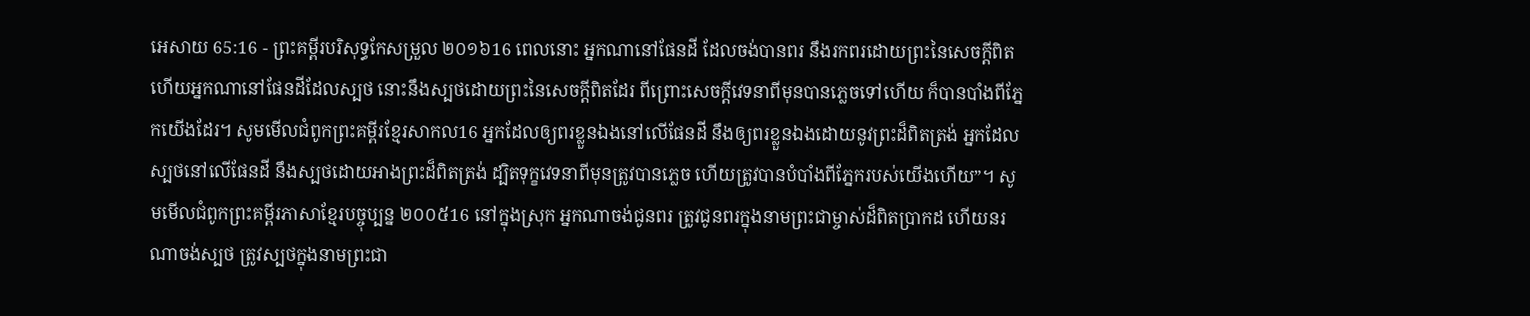អេសាយ 65:16 - ព្រះគម្ពីរបរិសុទ្ធកែសម្រួល ២០១៦16 ពេលនោះ អ្នកណានៅផែនដី ដែលចង់បានពរ នឹងរកពរដោយព្រះនៃសេចក្ដីពិត ហើយអ្នកណានៅផែនដីដែលស្បថ នោះនឹងស្បថដោយព្រះនៃសេចក្ដីពិតដែរ ពីព្រោះសេចក្ដីវេទនាពីមុនបានភ្លេចទៅហើយ ក៏បានបាំងពីភ្នែកយើងដែរ។ សូមមើលជំពូកព្រះគម្ពីរខ្មែរសាកល16 អ្នកដែលឲ្យពរខ្លួនឯងនៅលើផែនដី នឹងឲ្យពរខ្លួនឯងដោយនូវព្រះដ៏ពិតត្រង់ អ្នកដែលស្បថនៅលើផែនដី នឹងស្បថដោយអាងព្រះដ៏ពិតត្រង់ ដ្បិតទុក្ខវេទនាពីមុនត្រូវបានភ្លេច ហើយត្រូវបានបំបាំងពីភ្នែករបស់យើងហើយ”។ សូមមើលជំពូកព្រះគម្ពីរភាសាខ្មែរបច្ចុប្បន្ន ២០០៥16 នៅក្នុងស្រុក អ្នកណាចង់ជូនពរ ត្រូវជូនពរក្នុងនាមព្រះជាម្ចាស់ដ៏ពិតប្រាកដ ហើយនរណាចង់ស្បថ ត្រូវស្បថក្នុងនាមព្រះជា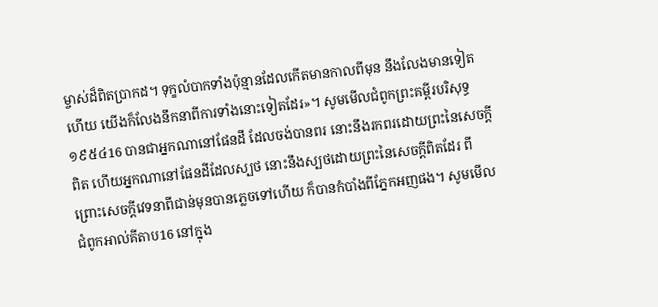ម្ចាស់ដ៏ពិតប្រាកដ។ ទុក្ខលំបាកទាំងប៉ុន្មានដែលកើតមានកាលពីមុន នឹងលែងមានទៀតហើយ យើងក៏លែងនឹកនាពីការទាំងនោះទៀតដែរ»។ សូមមើលជំពូកព្រះគម្ពីរបរិសុទ្ធ ១៩៥៤16 បានជាអ្នកណានៅផែនដី ដែលចង់បានពរ នោះនឹងរកពរដោយព្រះនៃសេចក្ដីពិត ហើយអ្នកណានៅផែនដីដែលស្បថ នោះនឹងស្បថដោយព្រះនៃសេចក្ដីពិតដែរ ពីព្រោះសេចក្ដីវេទនាពីជាន់មុនបានភ្លេចទៅហើយ ក៏បានកំបាំងពីភ្នែកអញផង។ សូមមើលជំពូកអាល់គីតាប16 នៅក្នុង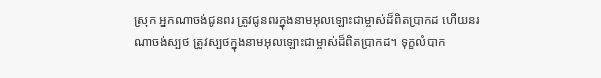ស្រុក អ្នកណាចង់ជូនពរ ត្រូវជូនពរក្នុងនាមអុលឡោះជាម្ចាស់ដ៏ពិតប្រាកដ ហើយនរណាចង់ស្បថ ត្រូវស្បថក្នុងនាមអុលឡោះជាម្ចាស់ដ៏ពិតប្រាកដ។ ទុក្ខលំបាក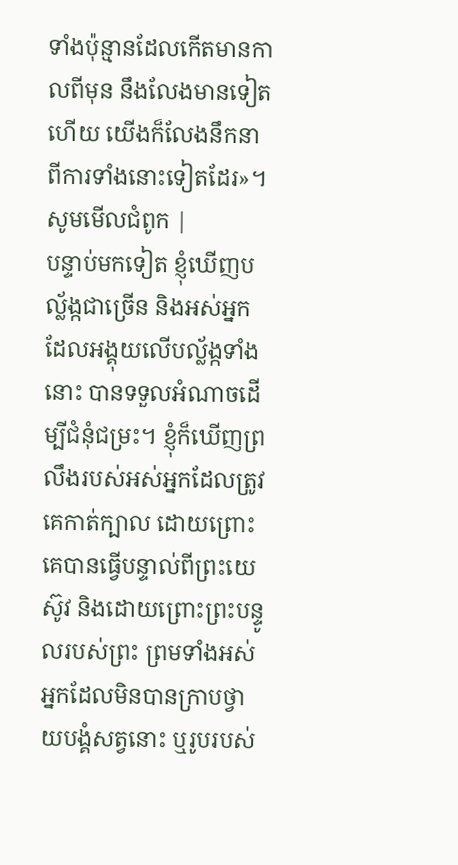ទាំងប៉ុន្មានដែលកើតមានកាលពីមុន នឹងលែងមានទៀតហើយ យើងក៏លែងនឹកនាពីការទាំងនោះទៀតដែរ»។ សូមមើលជំពូក |
បន្ទាប់មកទៀត ខ្ញុំឃើញបល្ល័ង្កជាច្រើន និងអស់អ្នកដែលអង្គុយលើបល្ល័ង្កទាំងនោះ បានទទួលអំណាចដើម្បីជំនុំជម្រះ។ ខ្ញុំក៏ឃើញព្រលឹងរបស់អស់អ្នកដែលត្រូវគេកាត់ក្បាល ដោយព្រោះគេបានធ្វើបន្ទាល់ពីព្រះយេស៊ូវ និងដោយព្រោះព្រះបន្ទូលរបស់ព្រះ ព្រមទាំងអស់អ្នកដែលមិនបានក្រាបថ្វាយបង្គំសត្វនោះ ឬរូបរបស់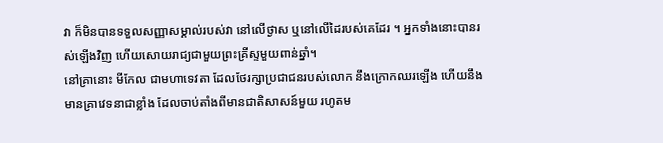វា ក៏មិនបានទទួលសញ្ញាសម្គាល់របស់វា នៅលើថ្ងាស ឬនៅលើដៃរបស់គេដែរ ។ អ្នកទាំងនោះបានរស់ឡើងវិញ ហើយសោយរាជ្យជាមួយព្រះគ្រីស្ទមួយពាន់ឆ្នាំ។
នៅគ្រានោះ មីកែល ជាមហាទេវតា ដែលថែរក្សាប្រជាជនរបស់លោក នឹងក្រោកឈរឡើង ហើយនឹងមានគ្រាវេទនាជាខ្លាំង ដែលចាប់តាំងពីមានជាតិសាសន៍មួយ រហូតម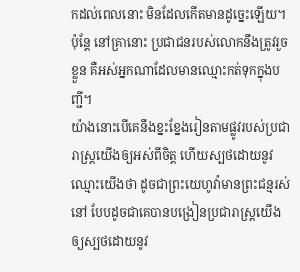កដល់ពេលនោះ មិនដែលកើតមានដូច្នេះឡើយ។ ប៉ុន្ដែ នៅគ្រានោះ ប្រជាជនរបស់លោកនឹងត្រូវរួចខ្លួន គឺអស់អ្នកណាដែលមានឈ្មោះកត់ទុកក្នុងបញ្ជី។
យ៉ាងនោះបើគេនឹងខ្នះខ្នែងរៀនតាមផ្លូវរបស់ប្រជារាស្ត្រយើងឲ្យអស់ពីចិត្ត ហើយស្បថដោយនូវឈ្មោះយើងថា ដូចជាព្រះយេហូវ៉ាមានព្រះជន្មរស់នៅ បែបដូចជាគេបានបង្រៀនប្រជារាស្ត្រយើង ឲ្យស្បថដោយនូវ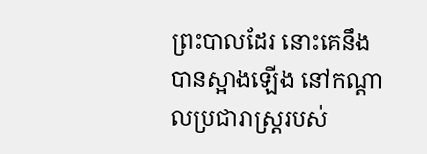ព្រះបាលដែរ នោះគេនឹងបានស្អាងឡើង នៅកណ្ដាលប្រជារាស្ត្ររបស់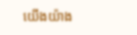យើងយ៉ាង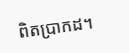ពិតប្រាកដ។